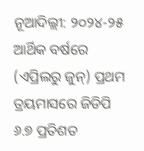ନୂଆଦିଲ୍ଲୀ: ୨୦୨୪-୨୫ ଆର୍ଥିକ ବର୍ଷରେ (ଏପ୍ରିଲରୁ ଜୁନ୍) ପ୍ରଥମ ତ୍ରୟମାସରେ ଜିଡିପି ୬.୭ ପ୍ରତିଶତ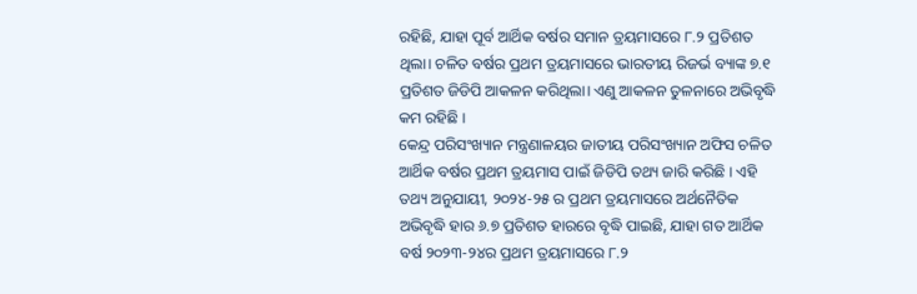ରହିଛି, ଯାହା ପୂର୍ବ ଆର୍ଥିକ ବର୍ଷର ସମାନ ତ୍ରୟମାସରେ ୮.୨ ପ୍ରତିଶତ ଥିଲା। ଚଳିତ ବର୍ଷର ପ୍ରଥମ ତ୍ରୟମାସରେ ଭାରତୀୟ ରିଜର୍ଭ ବ୍ୟାଙ୍କ ୭.୧ ପ୍ରତିଶତ ଜିଡିପି ଆକଳନ କରିଥିଲା। ଏଣୁ ଆକଳନ ତୁଳନାରେ ଅଭିବୃଦ୍ଧି କମ ରହିଛି ।
କେନ୍ଦ୍ର ପରିସଂଖ୍ୟାନ ମନ୍ତ୍ରଣାଳୟର ଜାତୀୟ ପରିସଂଖ୍ୟାନ ଅଫିସ ଚଳିତ ଆର୍ଥିକ ବର୍ଷର ପ୍ରଥମ ତ୍ରୟମାସ ପାଇଁ ଜିଡିପି ତଥ୍ୟ ଜାରି କରିଛି । ଏହି ତଥ୍ୟ ଅନୁଯାୟୀ, ୨୦୨୪-୨୫ ର ପ୍ରଥମ ତ୍ରୟମାସରେ ଅର୍ଥନୈତିକ ଅଭିବୃଦ୍ଧି ହାର ୬.୭ ପ୍ରତିଶତ ହାରରେ ବୃଦ୍ଧି ପାଇଛି, ଯାହା ଗତ ଆର୍ଥିକ ବର୍ଷ ୨୦୨୩-୨୪ର ପ୍ରଥମ ତ୍ରୟମାସରେ ୮.୨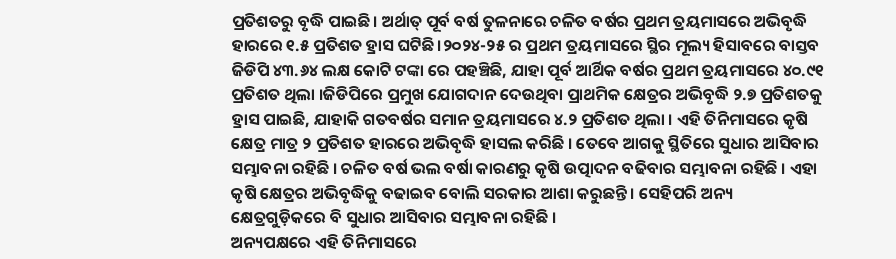ପ୍ରତିଶତରୁ ବୃଦ୍ଧି ପାଇଛି। ଅର୍ଥାତ୍ ପୂର୍ବ ବର୍ଷ ତୁଳନାରେ ଚଳିତ ବର୍ଷର ପ୍ରଥମ ତ୍ରୟମାସରେ ଅଭିବୃଦ୍ଧି ହାରରେ ୧.୫ ପ୍ରତିଶତ ହ୍ରାସ ଘଟିଛି।୨୦୨୪-୨୫ ର ପ୍ରଥମ ତ୍ରୟମାସରେ ସ୍ଥିର ମୂଲ୍ୟ ହିସାବରେ ବାସ୍ତବ ଜିଡିପି ୪୩.୬୪ ଲକ୍ଷ କୋଟି ଟଙ୍କା ରେ ପହଞ୍ଚିଛି, ଯାହା ପୂର୍ବ ଆର୍ଥିକ ବର୍ଷର ପ୍ରଥମ ତ୍ରୟମାସରେ ୪୦.୯୧ ପ୍ରତିଶତ ଥିଲା ।ଜିଡିପିରେ ପ୍ରମୁଖ ଯୋଗଦାନ ଦେଉଥିବା ପ୍ରାଥମିକ କ୍ଷେତ୍ରର ଅଭିବୃଦ୍ଧି ୨.୭ ପ୍ରତିଶତକୁ ହ୍ରାସ ପାଇଛି, ଯାହାକି ଗତବର୍ଷର ସମାନ ତ୍ରୟମାସରେ ୪.୨ ପ୍ରତିଶତ ଥିଲା । ଏହି ତିନିମାସରେ କୃଷି କ୍ଷେତ୍ର ମାତ୍ର ୨ ପ୍ରତିଶତ ହାରରେ ଅଭିବୃଦ୍ଧି ହାସଲ କରିଛି । ତେବେ ଆଗକୁ ସ୍ଥିତିରେ ସୁଧାର ଆସିବାର ସମ୍ଭାବନା ରହିଛି । ଚଳିତ ବର୍ଷ ଭଲ ବର୍ଷା କାରଣରୁ କୃଷି ଉତ୍ପାଦନ ବଢିବାର ସମ୍ଭାବନା ରହିଛି । ଏହା କୃଷି କ୍ଷେତ୍ରର ଅଭିବୃଦ୍ଧିକୁ ବଢାଇବ ବୋଲି ସରକାର ଆଶା କରୁଛନ୍ତି । ସେହିପରି ଅନ୍ୟ କ୍ଷେତ୍ରଗୁଡ଼ିକରେ ବି ସୁଧାର ଆସିବାର ସମ୍ଭାବନା ରହିଛି ।
ଅନ୍ୟପକ୍ଷରେ ଏହି ତିନିମାସରେ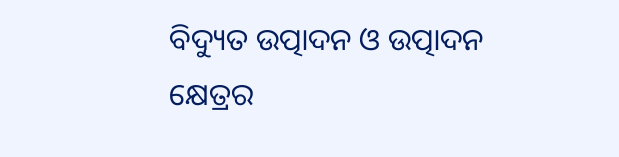ବିଦ୍ୟୁତ ଉତ୍ପାଦନ ଓ ଉତ୍ପାଦନ କ୍ଷେତ୍ରର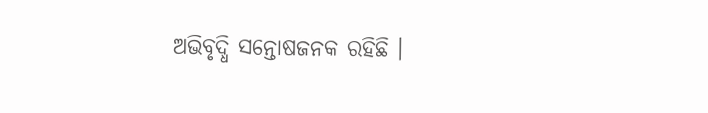ଅଭିବୃଦ୍ଧି ସନ୍ତୋଷଜନକ ରହିଛି ।